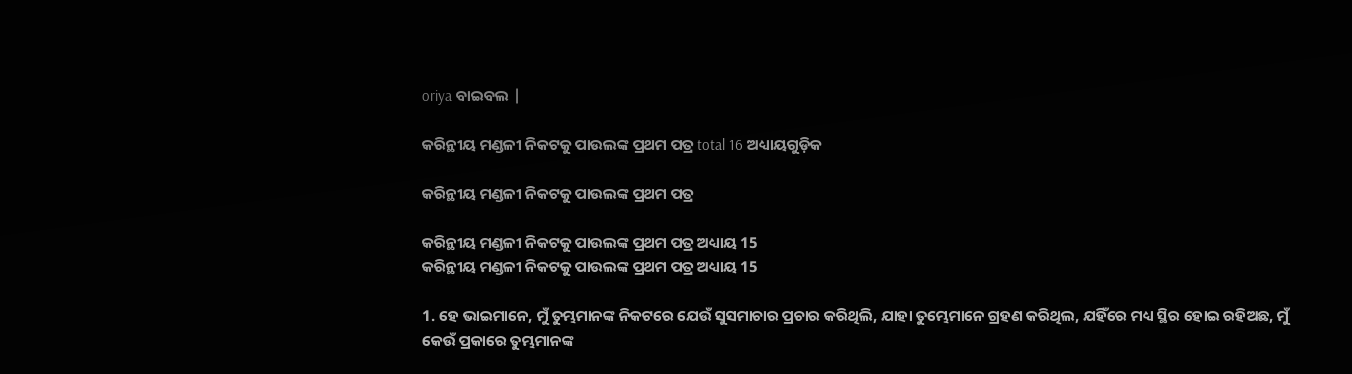oriya ବାଇବଲ |

କରିନ୍ଥୀୟ ମଣ୍ଡଳୀ ନିକଟକୁ ପାଉଲଙ୍କ ପ୍ରଥମ ପତ୍ର total 16 ଅଧ୍ୟାୟଗୁଡ଼ିକ

କରିନ୍ଥୀୟ ମଣ୍ଡଳୀ ନିକଟକୁ ପାଉଲଙ୍କ ପ୍ରଥମ ପତ୍ର

କରିନ୍ଥୀୟ ମଣ୍ଡଳୀ ନିକଟକୁ ପାଉଲଙ୍କ ପ୍ରଥମ ପତ୍ର ଅଧ୍ୟାୟ 15
କରିନ୍ଥୀୟ ମଣ୍ଡଳୀ ନିକଟକୁ ପାଉଲଙ୍କ ପ୍ରଥମ ପତ୍ର ଅଧ୍ୟାୟ 15

1. ହେ ଭାଇମାନେ, ମୁଁ ତୁମ୍ଭମାନଙ୍କ ନିକଟରେ ଯେଉଁ ସୁସମାଚାର ପ୍ରଚାର କରିଥିଲି, ଯାହା ତୁମ୍ଭେମାନେ ଗ୍ରହଣ କରିଥିଲ, ଯହିଁରେ ମଧ୍ୟ ସ୍ଥିର ହୋଇ ରହିଅଛ, ମୁଁ କେଉଁ ପ୍ରକାରେ ତୁମ୍ଭମାନଙ୍କ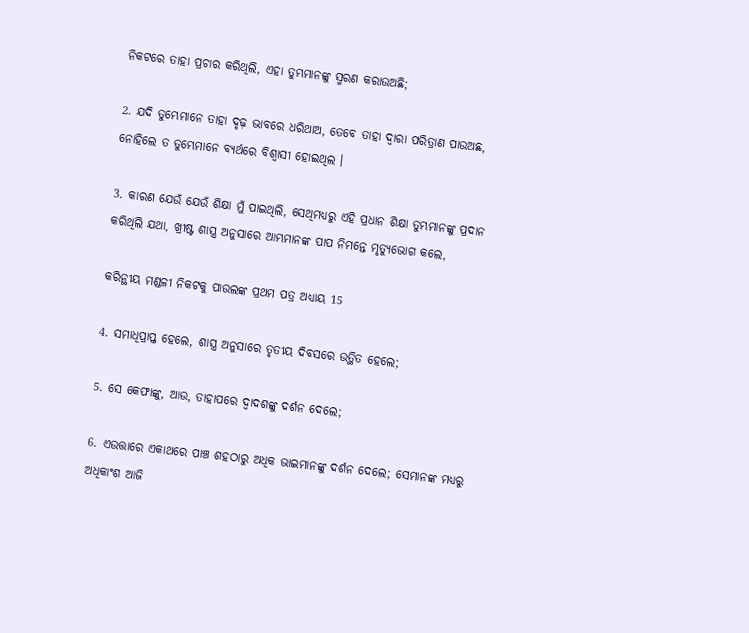ନିକଟରେ ତାହା ପ୍ରଚାର କରିଥିଲି, ଏହା ତୁମ୍ଭମାନଙ୍କୁ ସ୍ମରଣ କରାଉଅଛି;

2. ଯଦି ତୁମ୍ଭେମାନେ ତାହା ଦୃଢ଼ ଭାବରେ ଧରିଥାଅ, ତେବେ ତାହା ଦ୍ଵାରା ପରିତ୍ରାଣ ପାଉଅଛ, ନୋହିଲେ ତ ତୁମ୍ଭେମାନେ ବ୍ୟର୍ଥରେ ବିଶ୍ଵାସୀ ହୋଇଥିଲ ।

3. କାରଣ ଯେଉଁ ଯେଉଁ ଶିକ୍ଷା ମୁଁ ପାଇଥିଲି, ସେଥିମଧ୍ୟରୁ ଏହି ପ୍ରଧାନ ଶିକ୍ଷା ତୁମ୍ଭମାନଙ୍କୁ ପ୍ରଦାନ କରିଥିଲି ଯଥା, ଖ୍ରୀଷ୍ଟ ଶାସ୍ତ୍ର ଅନୁସାରେ ଆମ୍ଭମାନଙ୍କ ପାପ ନିମନ୍ତେ ମୃତ୍ୟୁଭୋଗ କଲେ,

କରିନ୍ଥୀୟ ମଣ୍ଡଳୀ ନିକଟକୁ ପାଉଲଙ୍କ ପ୍ରଥମ ପତ୍ର ଅଧ୍ୟାୟ 15

4. ସମାଧିପ୍ରାପ୍ତ ହେଲେ, ଶାସ୍ତ୍ର ଅନୁସାରେ ତୃତୀୟ ଦିବସରେ ଉତ୍ଥିତ ହେଲେ;

5. ସେ କେଫାଙ୍କୁ, ଆଉ, ତାହାପରେ ଦ୍ଵାଦଶଙ୍କୁ ଦର୍ଶନ ଦେଲେ;

6. ଏଉତ୍ତାରେ ଏକାଥରେ ପାଞ୍ଚ ଶହଠାରୁ ଅଧିକ ଭାଇମାନଙ୍କୁ ଦର୍ଶନ ଦେଲେ; ସେମାନଙ୍କ ମଧ୍ୟରୁ ଅଧିକାଂଶ ଆଜି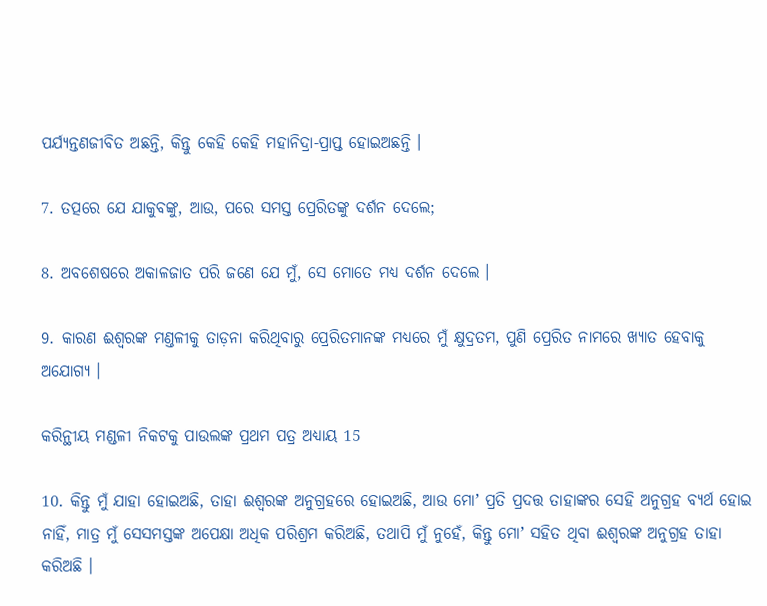ପର୍ଯ୍ୟନ୍ତଣଜୀବିତ ଅଛନ୍ତି, କିନ୍ତୁ କେହି କେହି ମହାନିଦ୍ରା-ପ୍ରାପ୍ତ ହୋଇଅଛନ୍ତି ।

7. ତତ୍ପରେ ଯେ ଯାକୁବଙ୍କୁ, ଆଉ, ପରେ ସମସ୍ତ ପ୍ରେରିତଙ୍କୁ ଦର୍ଶନ ଦେଲେ;

8. ଅବଶେଷରେ ଅକାଳଜାତ ପରି ଜଣେ ଯେ ମୁଁ, ସେ ମୋତେ ମଧ୍ୟ ଦର୍ଶନ ଦେଲେ ।

9. କାରଣ ଈଶ୍ଵରଙ୍କ ମଣ୍ତଳୀକୁ ତାଡ଼ନା କରିଥିବାରୁ ପ୍ରେରିତମାନଙ୍କ ମଧ୍ୟରେ ମୁଁ କ୍ଷୁଦ୍ରତମ, ପୁଣି ପ୍ରେରିତ ନାମରେ ଖ୍ୟାତ ହେବାକୁ ଅଯୋଗ୍ୟ ।

କରିନ୍ଥୀୟ ମଣ୍ଡଳୀ ନିକଟକୁ ପାଉଲଙ୍କ ପ୍ରଥମ ପତ୍ର ଅଧ୍ୟାୟ 15

10. କିନ୍ତୁ ମୁଁ ଯାହା ହୋଇଅଛି, ତାହା ଈଶ୍ଵରଙ୍କ ଅନୁଗ୍ରହରେ ହୋଇଅଛି, ଆଉ ମୋʼ ପ୍ରତି ପ୍ରଦତ୍ତ ତାହାଙ୍କର ସେହି ଅନୁଗ୍ରହ ବ୍ୟର୍ଥ ହୋଇ ନାହିଁ, ମାତ୍ର ମୁଁ ସେସମସ୍ତଙ୍କ ଅପେକ୍ଷା ଅଧିକ ପରିଶ୍ରମ କରିଅଛି, ତଥାପି ମୁଁ ନୁହେଁ, କିନ୍ତୁ ମୋʼ ସହିତ ଥିବା ଈଶ୍ଵରଙ୍କ ଅନୁଗ୍ରହ ତାହା କରିଅଛି ।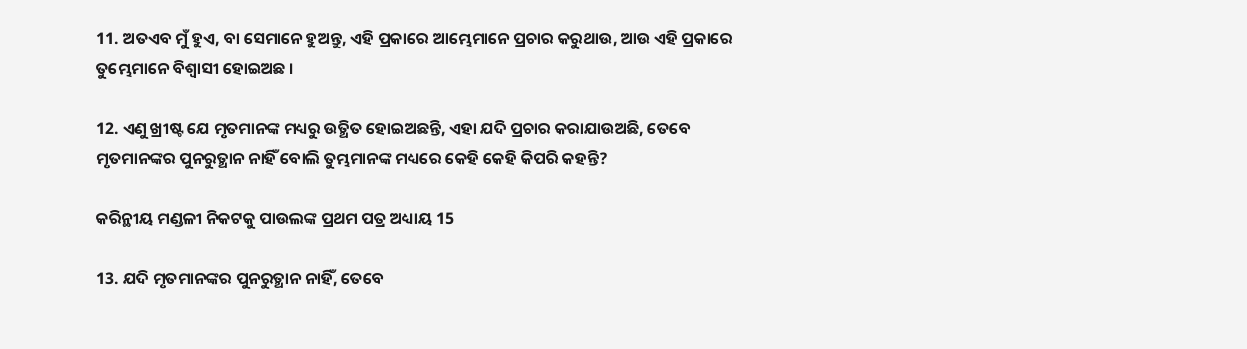11. ଅତଏବ ମୁଁ ହୁଏ, ବା ସେମାନେ ହୁଅନ୍ତୁ, ଏହି ପ୍ରକାରେ ଆମ୍ଭେମାନେ ପ୍ରଚାର କରୁଥାଉ, ଆଉ ଏହି ପ୍ରକାରେ ତୁମ୍ଭେମାନେ ବିଶ୍ଵାସୀ ହୋଇଅଛ ।

12. ଏଣୁ ଖ୍ରୀଷ୍ଟ ଯେ ମୃତମାନଙ୍କ ମଧ୍ୟରୁ ଉତ୍ଥିତ ହୋଇଅଛନ୍ତି, ଏହା ଯଦି ପ୍ରଚାର କରାଯାଉଅଛି, ତେବେ ମୃତମାନଙ୍କର ପୁନରୁତ୍ଥାନ ନାହିଁ ବୋଲି ତୁମ୍ଭମାନଙ୍କ ମଧ୍ୟରେ କେହି କେହି କିପରି କହନ୍ତି?

କରିନ୍ଥୀୟ ମଣ୍ଡଳୀ ନିକଟକୁ ପାଉଲଙ୍କ ପ୍ରଥମ ପତ୍ର ଅଧ୍ୟାୟ 15

13. ଯଦି ମୃତମାନଙ୍କର ପୁନରୁତ୍ଥାନ ନାହିଁ, ତେବେ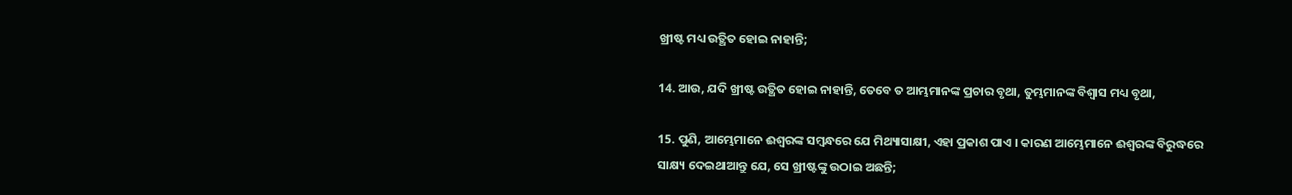ଖ୍ରୀଷ୍ଟ ମଧ୍ୟ ଉତ୍ଥିତ ହୋଇ ନାହାନ୍ତି;

14. ଆଉ, ଯଦି ଖ୍ରୀଷ୍ଟ ଉତ୍ଥିତ ହୋଇ ନାହାନ୍ତି, ତେବେ ତ ଆମ୍ଭମାନଙ୍କ ପ୍ରଚାର ବୃଥା, ତୁମ୍ଭମାନଙ୍କ ବିଶ୍ଵାସ ମଧ୍ୟ ବୃଥା,

15. ପୁଣି, ଆମ୍ଭେମାନେ ଈଶ୍ଵରଙ୍କ ସମ୍ଵନ୍ଧରେ ଯେ ମିଥ୍ୟାସାକ୍ଷୀ, ଏହା ପ୍ରକାଶ ପାଏ । କାରଣ ଆମ୍ଭେମାନେ ଈଶ୍ଵରଙ୍କ ବିରୁଦ୍ଧରେ ସାକ୍ଷ୍ୟ ଦେଇଥାଆନ୍ତୁ ଯେ, ସେ ଖ୍ରୀଷ୍ଟଙ୍କୁ ଉଠାଇ ଅଛନ୍ତି;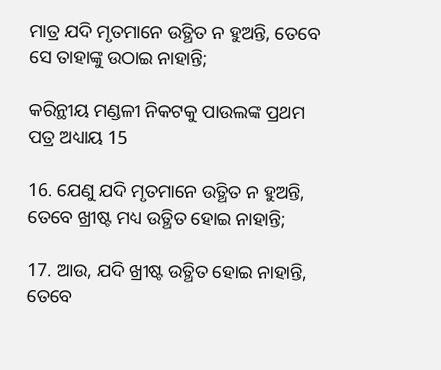ମାତ୍ର ଯଦି ମୃତମାନେ ଉତ୍ଥିତ ନ ହୁଅନ୍ତି, ତେବେ ସେ ତାହାଙ୍କୁ ଉଠାଇ ନାହାନ୍ତି;

କରିନ୍ଥୀୟ ମଣ୍ଡଳୀ ନିକଟକୁ ପାଉଲଙ୍କ ପ୍ରଥମ ପତ୍ର ଅଧ୍ୟାୟ 15

16. ଯେଣୁ ଯଦି ମୃତମାନେ ଉତ୍ଥିତ ନ ହୁଅନ୍ତି, ତେବେ ଖ୍ରୀଷ୍ଟ ମଧ୍ୟ ଉତ୍ଥିତ ହୋଇ ନାହାନ୍ତି;

17. ଆଉ, ଯଦି ଖ୍ରୀଷ୍ଟ ଉତ୍ଥିତ ହୋଇ ନାହାନ୍ତି, ତେବେ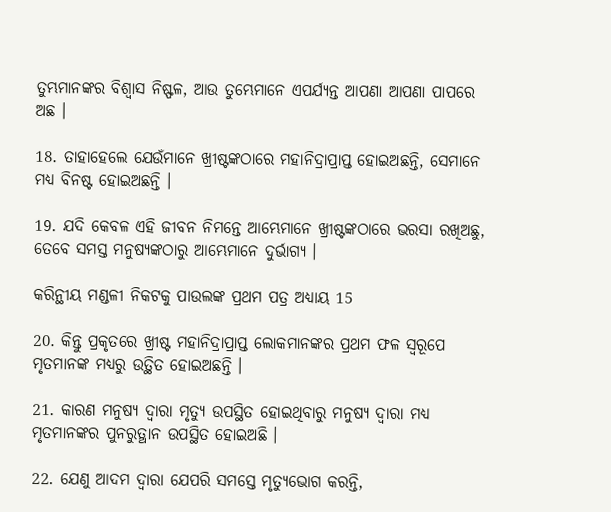ତୁମ୍ଭମାନଙ୍କର ବିଶ୍ଵାସ ନିଷ୍ଫଳ, ଆଉ ତୁମ୍ଭେମାନେ ଏପର୍ଯ୍ୟନ୍ତ ଆପଣା ଆପଣା ପାପରେ ଅଛ ।

18. ତାହାହେଲେ ଯେଉଁମାନେ ଖ୍ରୀଷ୍ଟଙ୍କଠାରେ ମହାନିଦ୍ରାପ୍ରାପ୍ତ ହୋଇଅଛନ୍ତି, ସେମାନେ ମଧ୍ୟ ବିନଷ୍ଟ ହୋଇଅଛନ୍ତି ।

19. ଯଦି କେବଳ ଏହି ଜୀବନ ନିମନ୍ତେ ଆମ୍ଭେମାନେ ଖ୍ରୀଷ୍ଟଙ୍କଠାରେ ଭରସା ରଖିଅଛୁ, ତେବେ ସମସ୍ତ ମନୁଷ୍ୟଙ୍କଠାରୁ ଆମ୍ଭେମାନେ ଦୁର୍ଭାଗ୍ୟ ।

କରିନ୍ଥୀୟ ମଣ୍ଡଳୀ ନିକଟକୁ ପାଉଲଙ୍କ ପ୍ରଥମ ପତ୍ର ଅଧ୍ୟାୟ 15

20. କିନ୍ତୁ ପ୍ରକୃତରେ ଖ୍ରୀଷ୍ଟ ମହାନିଦ୍ରାପ୍ରାପ୍ତ ଲୋକମାନଙ୍କର ପ୍ରଥମ ଫଳ ସ୍ଵରୂପେ ମୃତମାନଙ୍କ ମଧ୍ୟରୁ ଉତ୍ଥିତ ହୋଇଅଛନ୍ତି ।

21. କାରଣ ମନୁଷ୍ୟ ଦ୍ଵାରା ମୃତ୍ୟୁ ଉପସ୍ଥିତ ହୋଇଥିବାରୁ ମନୁଷ୍ୟ ଦ୍ଵାରା ମଧ୍ୟ ମୃତମାନଙ୍କର ପୁନରୁତ୍ଥାନ ଉପସ୍ଥିତ ହୋଇଅଛି ।

22. ଯେଣୁ ଆଦମ ଦ୍ଵାରା ଯେପରି ସମସ୍ତେ ମୃତ୍ୟୁଭୋଗ କରନ୍ତି,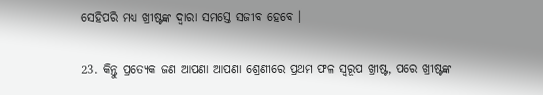ସେହିପରି ମଧ୍ୟ ଖ୍ରୀଷ୍ଟଙ୍କ ଦ୍ଵାରା ସମସ୍ତେ ସଜୀବ ହେବେ ।

23. କିନ୍ତୁ ପ୍ରତ୍ୟେକ ଜଣ ଆପଣା ଆପଣା ଶ୍ରେଣୀରେ ପ୍ରଥମ ଫଳ ସ୍ଵରୂପ ଖ୍ରୀଷ୍ଟ, ପରେ ଖ୍ରୀଷ୍ଟଙ୍କ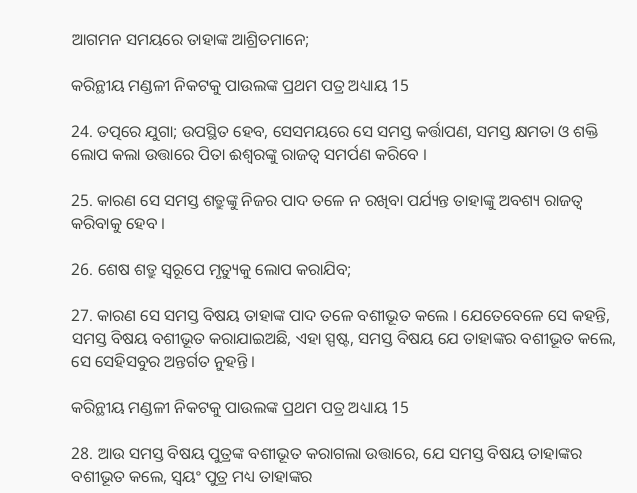ଆଗମନ ସମୟରେ ତାହାଙ୍କ ଆଶ୍ରିତମାନେ;

କରିନ୍ଥୀୟ ମଣ୍ଡଳୀ ନିକଟକୁ ପାଉଲଙ୍କ ପ୍ରଥମ ପତ୍ର ଅଧ୍ୟାୟ 15

24. ତତ୍ପରେ ଯୁଗା; ଉପସ୍ଥିତ ହେବ, ସେସମୟରେ ସେ ସମସ୍ତ କର୍ତ୍ତାପଣ, ସମସ୍ତ କ୍ଷମତା ଓ ଶକ୍ତି ଲୋପ କଲା ଉତ୍ତାରେ ପିତା ଈଶ୍ଵରଙ୍କୁ ରାଜତ୍ଵ ସମର୍ପଣ କରିବେ ।

25. କାରଣ ସେ ସମସ୍ତ ଶତ୍ରୁଙ୍କୁ ନିଜର ପାଦ ତଳେ ନ ରଖିବା ପର୍ଯ୍ୟନ୍ତ ତାହାଙ୍କୁ ଅବଶ୍ୟ ରାଜତ୍ଵ କରିବାକୁ ହେବ ।

26. ଶେଷ ଶତ୍ରୁ ସ୍ଵରୂପେ ମୃତ୍ୟୁକୁ ଲୋପ କରାଯିବ;

27. କାରଣ ସେ ସମସ୍ତ ବିଷୟ ତାହାଙ୍କ ପାଦ ତଳେ ବଶୀଭୂତ କଲେ । ଯେତେବେଳେ ସେ କହନ୍ତି, ସମସ୍ତ ବିଷୟ ବଶୀଭୂତ କରାଯାଇଅଛି, ଏହା ସ୍ପଷ୍ଟ, ସମସ୍ତ ବିଷୟ ଯେ ତାହାଙ୍କର ବଶୀଭୂତ କଲେ, ସେ ସେହିସବୁର ଅନ୍ତର୍ଗତ ନୁହନ୍ତି ।

କରିନ୍ଥୀୟ ମଣ୍ଡଳୀ ନିକଟକୁ ପାଉଲଙ୍କ ପ୍ରଥମ ପତ୍ର ଅଧ୍ୟାୟ 15

28. ଆଉ ସମସ୍ତ ବିଷୟ ପୁତ୍ରଙ୍କ ବଶୀଭୂତ କରାଗଲା ଉତ୍ତାରେ, ଯେ ସମସ୍ତ ବିଷୟ ତାହାଙ୍କର ବଶୀଭୂତ କଲେ, ସ୍ଵୟଂ ପୁତ୍ର ମଧ୍ୟ ତାହାଙ୍କର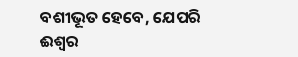ବଶୀଭୂତ ହେବେ, ଯେପରି ଈଶ୍ଵର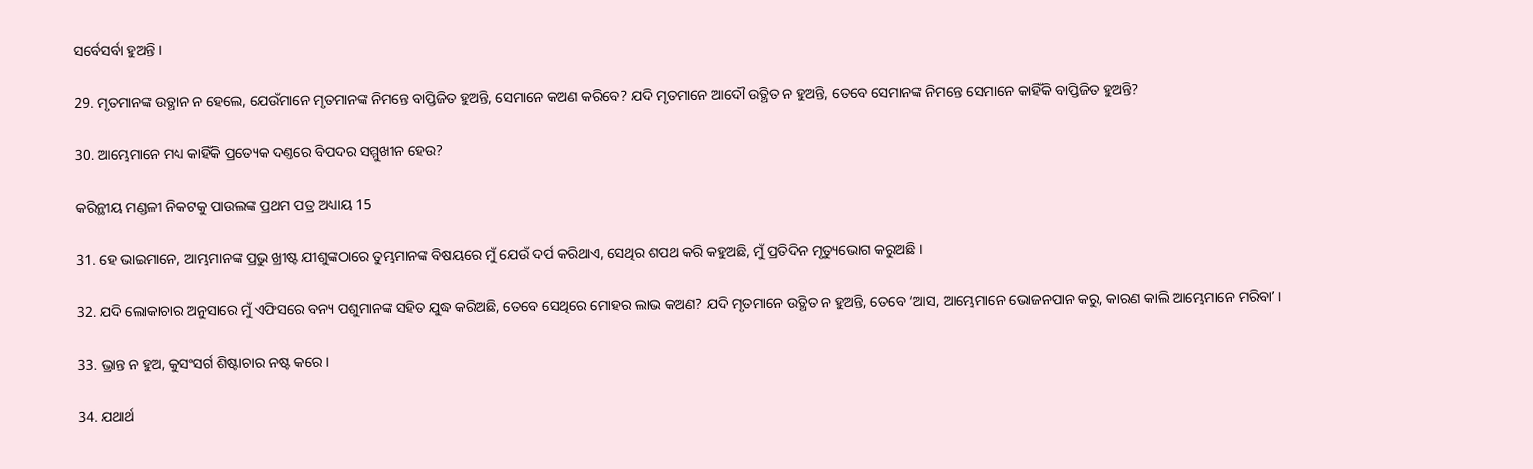ସର୍ବେସର୍ବା ହୁଅନ୍ତି ।

29. ମୃତମାନଙ୍କ ଉତ୍ଥାନ ନ ହେଲେ, ଯେଉଁମାନେ ମୃତମାନଙ୍କ ନିମନ୍ତେ ବାପ୍ତିଜିତ ହୁଅନ୍ତି, ସେମାନେ କଅଣ କରିବେ? ଯଦି ମୃତମାନେ ଆଦୌ ଉତ୍ଥିତ ନ ହୁଅନ୍ତି, ତେବେ ସେମାନଙ୍କ ନିମନ୍ତେ ସେମାନେ କାହିଁକି ବାପ୍ତିଜିତ ହୁଅନ୍ତି?

30. ଆମ୍ଭେମାନେ ମଧ୍ୟ କାହିଁକି ପ୍ରତ୍ୟେକ ଦଣ୍ତରେ ବିପଦର ସମ୍ମୁଖୀନ ହେଉ?

କରିନ୍ଥୀୟ ମଣ୍ଡଳୀ ନିକଟକୁ ପାଉଲଙ୍କ ପ୍ରଥମ ପତ୍ର ଅଧ୍ୟାୟ 15

31. ହେ ଭାଇମାନେ, ଆମ୍ଭମାନଙ୍କ ପ୍ରଭୁ ଖ୍ରୀଷ୍ଟ ଯୀଶୁଙ୍କଠାରେ ତୁମ୍ଭମାନଙ୍କ ବିଷୟରେ ମୁଁ ଯେଉଁ ଦର୍ପ କରିଥାଏ, ସେଥିର ଶପଥ କରି କହୁଅଛି, ମୁଁ ପ୍ରତିଦିନ ମୃତ୍ୟୁଭୋଗ କରୁଅଛି ।

32. ଯଦି ଲୋକାଚାର ଅନୁସାରେ ମୁଁ ଏଫିସରେ ବନ୍ୟ ପଶୁମାନଙ୍କ ସହିତ ଯୁଦ୍ଧ କରିଅଛି, ତେବେ ସେଥିରେ ମୋହର ଲାଭ କଅଣ? ଯଦି ମୃତମାନେ ଉତ୍ଥିତ ନ ହୁଅନ୍ତି, ତେବେ ‘ଆସ, ଆମ୍ଭେମାନେ ଭୋଜନପାନ କରୁ, କାରଣ କାଲି ଆମ୍ଭେମାନେ ମରିବାʼ ।

33. ଭ୍ରାନ୍ତ ନ ହୁଅ, କୁସଂସର୍ଗ ଶିଷ୍ଟାଚାର ନଷ୍ଟ କରେ ।

34. ଯଥାର୍ଥ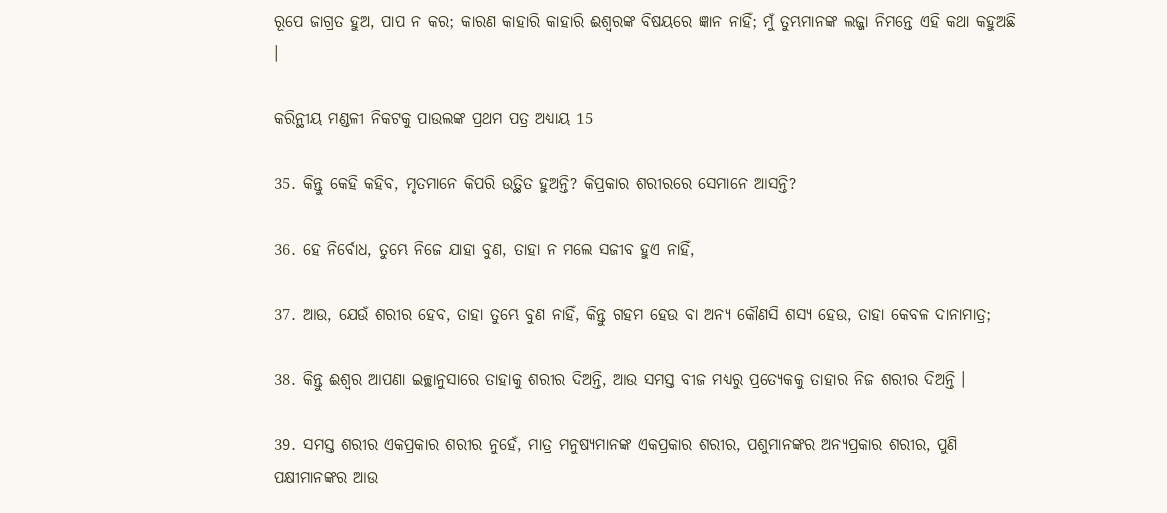ରୂପେ ଜାଗ୍ରତ ହୁଅ, ପାପ ନ କର; କାରଣ କାହାରି କାହାରି ଈଶ୍ଵରଙ୍କ ବିଷୟରେ ଜ୍ଞାନ ନାହିଁ; ମୁଁ ତୁମ୍ଭମାନଙ୍କ ଲଜ୍ଜା ନିମନ୍ତେ ଏହି କଥା କହୁଅଛି ।

କରିନ୍ଥୀୟ ମଣ୍ଡଳୀ ନିକଟକୁ ପାଉଲଙ୍କ ପ୍ରଥମ ପତ୍ର ଅଧ୍ୟାୟ 15

35. କିନ୍ତୁ କେହି କହିବ, ମୃତମାନେ କିପରି ଉତ୍ଥିତ ହୁଅନ୍ତି? କିପ୍ରକାର ଶରୀରରେ ସେମାନେ ଆସନ୍ତି?

36. ହେ ନିର୍ବୋଧ, ତୁମ୍ଭେ ନିଜେ ଯାହା ବୁଣ, ତାହା ନ ମଲେ ସଜୀବ ହୁଏ ନାହିଁ,

37. ଆଉ, ଯେଉଁ ଶରୀର ହେବ, ତାହା ତୁମ୍ଭେ ବୁଣ ନାହିଁ, କିନ୍ତୁ ଗହମ ହେଉ ବା ଅନ୍ୟ କୌଣସି ଶସ୍ୟ ହେଉ, ତାହା କେବଳ ଦାନାମାତ୍ର;

38. କିନ୍ତୁ ଈଶ୍ଵର ଆପଣା ଇଚ୍ଛାନୁସାରେ ତାହାକୁ ଶରୀର ଦିଅନ୍ତି, ଆଉ ସମସ୍ତ ବୀଜ ମଧ୍ୟରୁ ପ୍ରତ୍ୟେକକୁ ତାହାର ନିଜ ଶରୀର ଦିଅନ୍ତି ।

39. ସମସ୍ତ ଶରୀର ଏକପ୍ରକାର ଶରୀର ନୁହେଁ, ମାତ୍ର ମନୁଷ୍ୟମାନଙ୍କ ଏକପ୍ରକାର ଶରୀର, ପଶୁମାନଙ୍କର ଅନ୍ୟପ୍ରକାର ଶରୀର, ପୁଣି ପକ୍ଷୀମାନଙ୍କର ଆଉ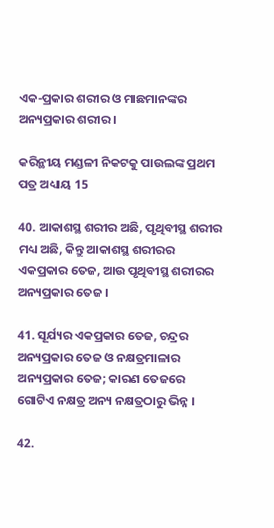ଏକ-ପ୍ରକାର ଶରୀର ଓ ମାଛମାନଙ୍କର ଅନ୍ୟପ୍ରକାର ଶରୀର ।

କରିନ୍ଥୀୟ ମଣ୍ଡଳୀ ନିକଟକୁ ପାଉଲଙ୍କ ପ୍ରଥମ ପତ୍ର ଅଧ୍ୟାୟ 15

40. ଆକାଶସ୍ଥ ଶରୀର ଅଛି, ପୃଥିବୀସ୍ଥ ଶରୀର ମଧ୍ୟ ଅଛି, କିନ୍ତୁ ଆକାଶସ୍ଥ ଶରୀରର ଏକପ୍ରକାର ତେଜ, ଆଉ ପୃଥିବୀସ୍ଥ ଶରୀରର ଅନ୍ୟପ୍ରକାର ତେଜ ।

41. ସୂର୍ଯ୍ୟର ଏକପ୍ରକାର ତେଜ, ଚନ୍ଦ୍ରର ଅନ୍ୟପ୍ରକାର ତେଜ ଓ ନକ୍ଷତ୍ରମାଳାର ଅନ୍ୟପ୍ରକାର ତେଜ; କାରଣ ତେଜରେ ଗୋଟିଏ ନକ୍ଷତ୍ର ଅନ୍ୟ ନକ୍ଷତ୍ରଠାରୁ ଭିନ୍ନ ।

42.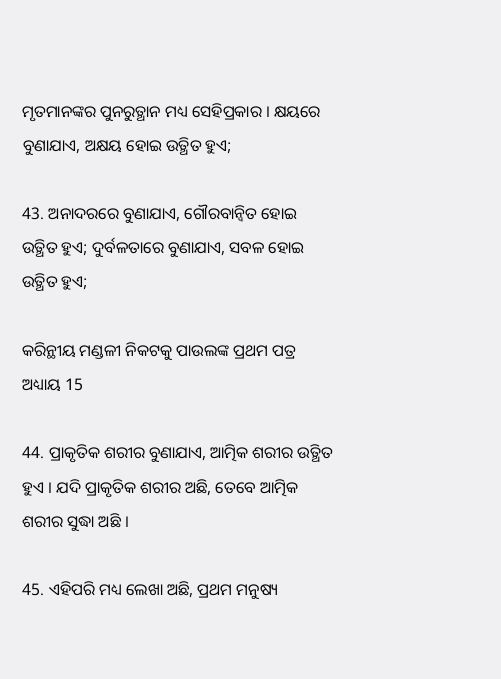ମୃତମାନଙ୍କର ପୁନରୁତ୍ଥାନ ମଧ୍ୟ ସେହିପ୍ରକାର । କ୍ଷୟରେ ବୁଣାଯାଏ, ଅକ୍ଷୟ ହୋଇ ଉତ୍ଥିତ ହୁଏ;

43. ଅନାଦରରେ ବୁଣାଯାଏ, ଗୌରବାନ୍ଵିତ ହୋଇ ଉତ୍ଥିତ ହୁଏ; ଦୁର୍ବଳତାରେ ବୁଣାଯାଏ, ସବଳ ହୋଇ ଉତ୍ଥିତ ହୁଏ;

କରିନ୍ଥୀୟ ମଣ୍ଡଳୀ ନିକଟକୁ ପାଉଲଙ୍କ ପ୍ରଥମ ପତ୍ର ଅଧ୍ୟାୟ 15

44. ପ୍ରାକୃତିକ ଶରୀର ବୁଣାଯାଏ, ଆତ୍ମିକ ଶରୀର ଉତ୍ଥିତ ହୁଏ । ଯଦି ପ୍ରାକୃତିକ ଶରୀର ଅଛି, ତେବେ ଆତ୍ମିକ ଶରୀର ସୁଦ୍ଧା ଅଛି ।

45. ଏହିପରି ମଧ୍ୟ ଲେଖା ଅଛି, ପ୍ରଥମ ମନୁଷ୍ୟ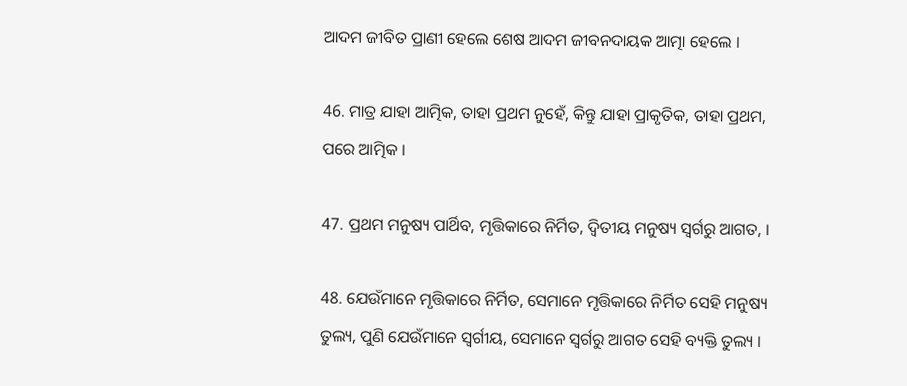ଆଦମ ଜୀବିତ ପ୍ରାଣୀ ହେଲେ ଶେଷ ଆଦମ ଜୀବନଦାୟକ ଆତ୍ମା ହେଲେ ।

46. ମାତ୍ର ଯାହା ଆତ୍ମିକ, ତାହା ପ୍ରଥମ ନୁହେଁ, କିନ୍ତୁ ଯାହା ପ୍ରାକୃତିକ, ତାହା ପ୍ରଥମ, ପରେ ଆତ୍ମିକ ।

47. ପ୍ରଥମ ମନୁଷ୍ୟ ପାର୍ଥିବ, ମୃତ୍ତିକାରେ ନିର୍ମିତ, ଦ୍ଵିତୀୟ ମନୁଷ୍ୟ ସ୍ଵର୍ଗରୁ ଆଗତ, ।

48. ଯେଉଁମାନେ ମୃତ୍ତିକାରେ ନିର୍ମିତ, ସେମାନେ ମୃତ୍ତିକାରେ ନିର୍ମିତ ସେହି ମନୁଷ୍ୟ ତୁଲ୍ୟ, ପୁଣି ଯେଉଁମାନେ ସ୍ଵର୍ଗୀୟ, ସେମାନେ ସ୍ଵର୍ଗରୁ ଆଗତ ସେହି ବ୍ୟକ୍ତି ତୁଲ୍ୟ ।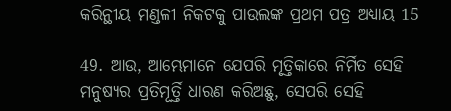କରିନ୍ଥୀୟ ମଣ୍ଡଳୀ ନିକଟକୁ ପାଉଲଙ୍କ ପ୍ରଥମ ପତ୍ର ଅଧ୍ୟାୟ 15

49. ଆଉ, ଆମ୍ଭେମାନେ ଯେପରି ମୃତ୍ତିକାରେ ନିର୍ମିତ ସେହି ମନୁଷ୍ୟର ପ୍ରତିମୂର୍ତ୍ତି ଧାରଣ କରିଅଛୁ, ସେପରି ସେହି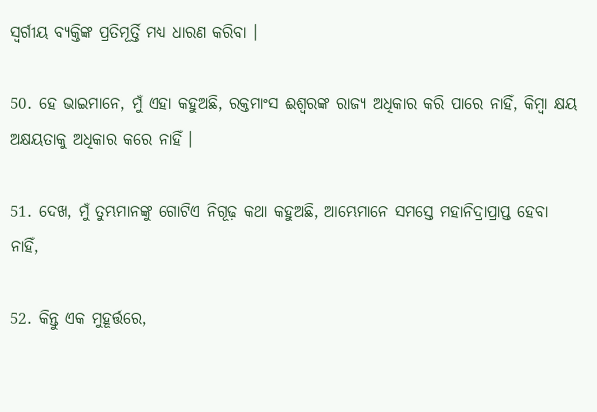ସ୍ଵର୍ଗୀୟ ବ୍ୟକ୍ତିଙ୍କ ପ୍ରତିମୂର୍ତ୍ତି ମଧ୍ୟ ଧାରଣ କରିବା ।

50. ହେ ଭାଇମାନେ, ମୁଁ ଏହା କହୁଅଛି, ରକ୍ତମାଂସ ଈଶ୍ଵରଙ୍କ ରାଜ୍ୟ ଅଧିକାର କରି ପାରେ ନାହିଁ, କିମ୍ଵା କ୍ଷୟ ଅକ୍ଷୟତାକୁ ଅଧିକାର କରେ ନାହିଁ ।

51. ଦେଖ, ମୁଁ ତୁମ୍ଭମାନଙ୍କୁ ଗୋଟିଏ ନିଗୂଢ଼ କଥା କହୁଅଛି, ଆମ୍ଭେମାନେ ସମସ୍ତେ ମହାନିଦ୍ରାପ୍ରାପ୍ତ ହେବା ନାହିଁ,

52. କିନ୍ତୁ ଏକ ମୁହୂର୍ତ୍ତରେ,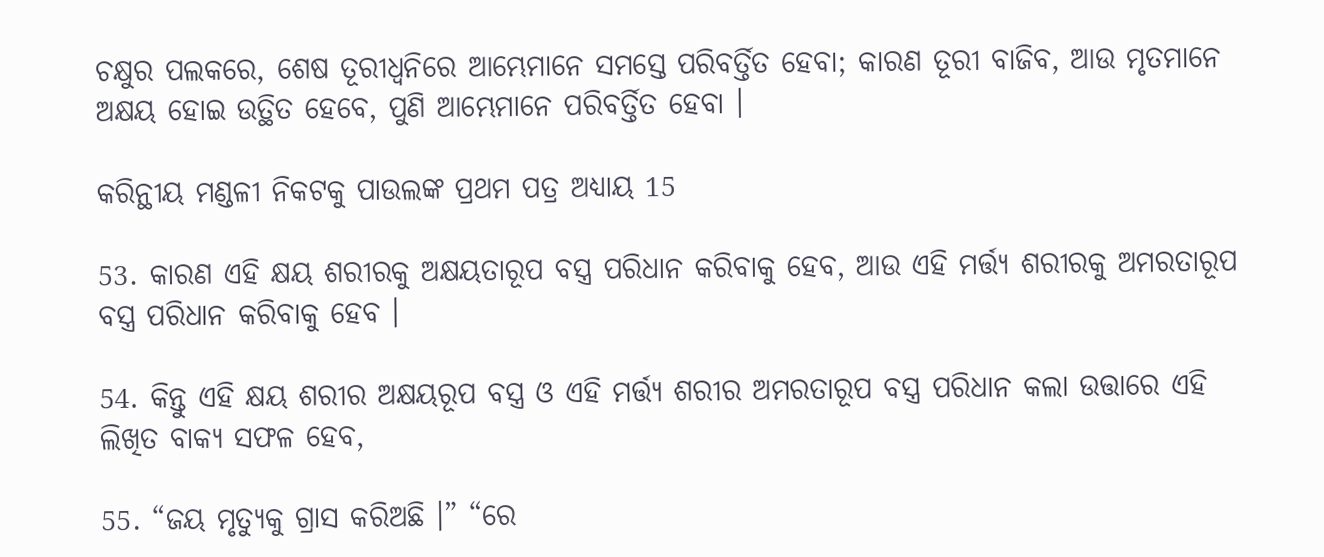ଚକ୍ଷୁର ପଲକରେ, ଶେଷ ତୂରୀଧ୍ଵନିରେ ଆମ୍ଭେମାନେ ସମସ୍ତେ ପରିବର୍ତ୍ତିତ ହେବା; କାରଣ ତୂରୀ ବାଜିବ, ଆଉ ମୃତମାନେ ଅକ୍ଷୟ ହୋଇ ଉତ୍ଥିତ ହେବେ, ପୁଣି ଆମ୍ଭେମାନେ ପରିବର୍ତ୍ତିତ ହେବା ।

କରିନ୍ଥୀୟ ମଣ୍ଡଳୀ ନିକଟକୁ ପାଉଲଙ୍କ ପ୍ରଥମ ପତ୍ର ଅଧ୍ୟାୟ 15

53. କାରଣ ଏହି କ୍ଷୟ ଶରୀରକୁ ଅକ୍ଷୟତାରୂପ ବସ୍ତ୍ର ପରିଧାନ କରିବାକୁ ହେବ, ଆଉ ଏହି ମର୍ତ୍ତ୍ୟ ଶରୀରକୁ ଅମରତାରୂପ ବସ୍ତ୍ର ପରିଧାନ କରିବାକୁ ହେବ ।

54. କିନ୍ତୁ ଏହି କ୍ଷୟ ଶରୀର ଅକ୍ଷୟରୂପ ବସ୍ତ୍ର ଓ ଏହି ମର୍ତ୍ତ୍ୟ ଶରୀର ଅମରତାରୂପ ବସ୍ତ୍ର ପରିଧାନ କଲା ଉତ୍ତାରେ ଏହି ଲିଖିତ ବାକ୍ୟ ସଫଳ ହେବ,

55. “ଜୟ ମୃତ୍ୟୁକୁ ଗ୍ରାସ କରିଅଛି ।” “ରେ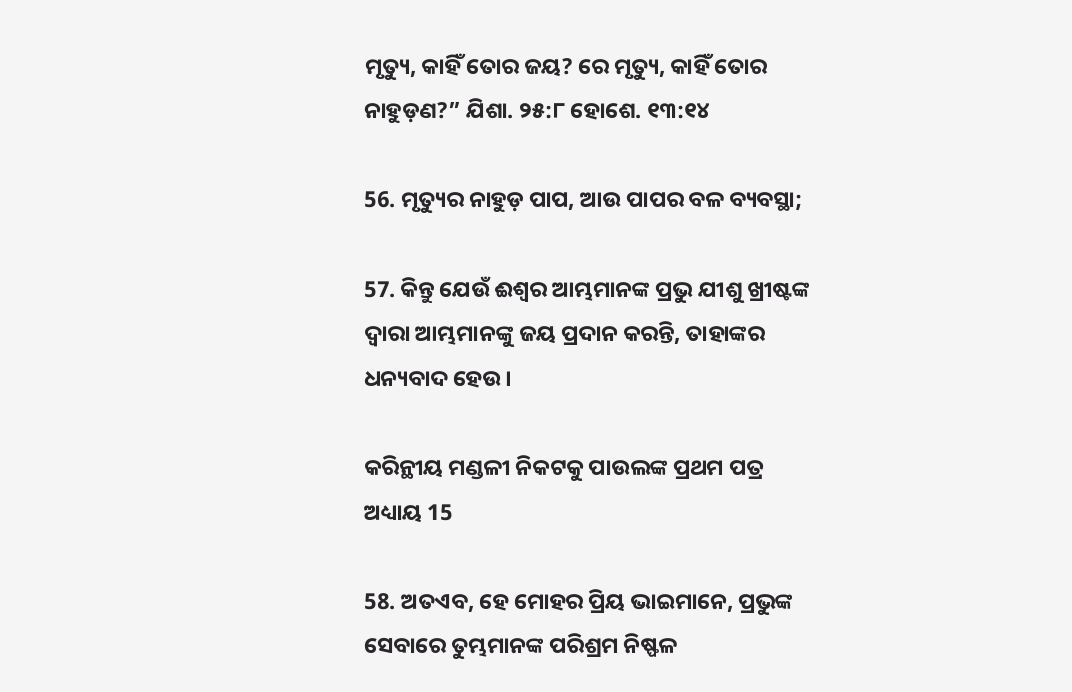ମୃତ୍ୟୁ, କାହିଁ ତୋର ଜୟ? ରେ ମୃତ୍ୟୁ, କାହିଁ ତୋର ନାହୁଡ଼ଣ?” ଯିଶା. ୨୫:୮ ହୋଶେ. ୧୩:୧୪

56. ମୃତ୍ୟୁର ନାହୁଡ଼ ପାପ, ଆଉ ପାପର ବଳ ବ୍ୟବସ୍ଥା;

57. କିନ୍ତୁ ଯେଉଁ ଈଶ୍ଵର ଆମ୍ଭମାନଙ୍କ ପ୍ରଭୁ ଯୀଶୁ ଖ୍ରୀଷ୍ଟଙ୍କ ଦ୍ଵାରା ଆମ୍ଭମାନଙ୍କୁ ଜୟ ପ୍ରଦାନ କରନ୍ତି, ତାହାଙ୍କର ଧନ୍ୟବାଦ ହେଉ ।

କରିନ୍ଥୀୟ ମଣ୍ଡଳୀ ନିକଟକୁ ପାଉଲଙ୍କ ପ୍ରଥମ ପତ୍ର ଅଧ୍ୟାୟ 15

58. ଅତଏବ, ହେ ମୋହର ପ୍ରିୟ ଭାଇମାନେ, ପ୍ରଭୁଙ୍କ ସେବାରେ ତୁମ୍ଭମାନଙ୍କ ପରିଶ୍ରମ ନିଷ୍ଫଳ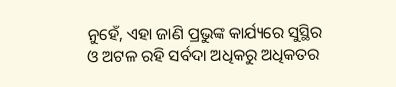ନୁହେଁ, ଏହା ଜାଣି ପ୍ରଭୁଙ୍କ କାର୍ଯ୍ୟରେ ସୁସ୍ଥିର ଓ ଅଟଳ ରହି ସର୍ବଦା ଅଧିକରୁ ଅଧିକତର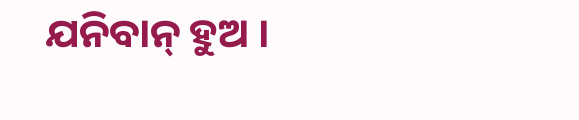ଯନିବାନ୍ ହୁଅ ।